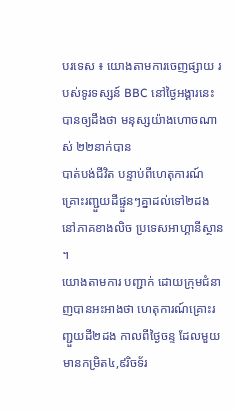បរទេស ៖ យោងតាមការចេញផ្សាយ របស់ទូរទស្សន៍ BBC នៅថ្ងៃអង្គារនេះ បានឲ្យដឹងថា មនុស្សយ៉ាងហោចណាស់ ២២នាក់បាន
បាត់បង់ជីវិត បន្ទាប់ពីហេតុការណ៍ គ្រោះរញ្ជួយដីផ្ទួនៗគ្នាដល់ទៅ២ដង នៅភាគខាងលិច ប្រទេសអាហ្គានីស្ថាន ។
យោងតាមការ បញ្ជាក់ ដោយក្រុមជំនាញបានអះអាងថា ហេតុការណ៍គ្រោះរញ្ជួយដី២ដង កាលពីថ្ងៃចន្ទ ដែលមួយមានកម្រិត៤,៩រិចទ័រ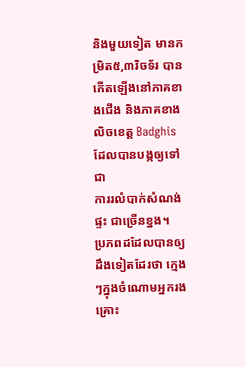និងមួយទៀត មានកម្រិត៥,៣រិចទ័រ បានកើតឡើងនៅភាគខាងជើង និងភាគខាងលិចខេត្ត Badghis ដែលបានបង្កឲ្យទៅជា
ការរលំបាក់សំណង់ផ្ទះ ជាច្រើនខ្នង។
ប្រភពដដែលបានឲ្យដឹងទៀតដែរថា ក្មេងៗក្នុងចំណោមអ្នករងគ្រោះ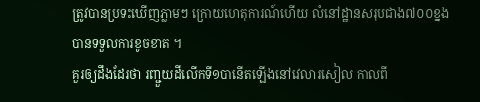ត្រូវបានប្រទះឃើញភ្លាមៗ ក្រោយហេតុការណ៍ហើយ លំនៅដ្ឋានសរុបជាង៧០០ខ្នង បានទទួលការខូចខាត ។
គួរឲ្យដឹងដែរថា រញ្ជួយដីលើកទី១បានើតឡើងនៅវេលារសៀល កាលពី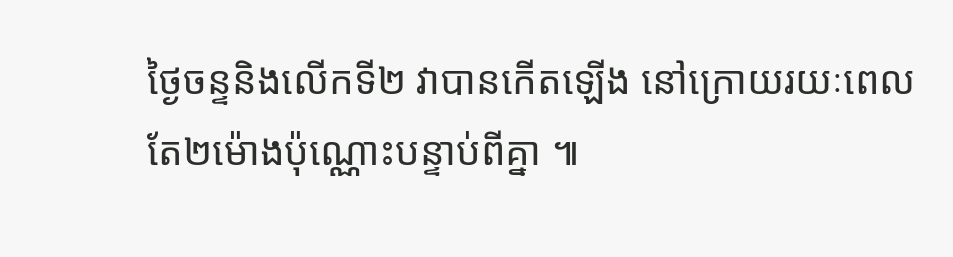ថ្ងៃចន្ទនិងលើកទី២ វាបានកើតឡើង នៅក្រោយរយៈពេលតែ២ម៉ោងប៉ុណ្ណោះបន្ទាប់ពីគ្នា ៕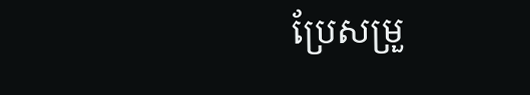ប្រែសម្រួ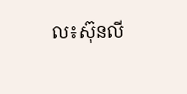ល៖ស៊ុនលី